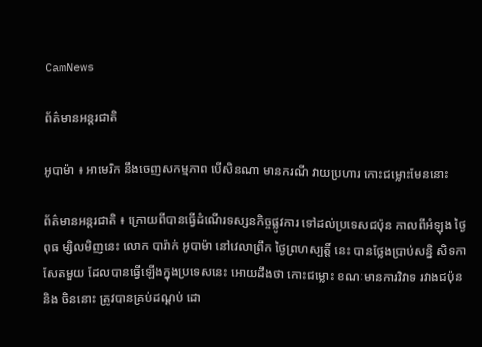CamNews

ព័ត៌មានអន្តរជាតិ

អូបាម៉ា ៖ អាមេរិក នឹងចេញសកម្មភាព បើសិនណា មានករណី វាយប្រហារ កោះជម្លោះមែននោះ

ព័ត៌មានអន្តរជាតិ ៖ ក្រោយពីបានធ្វើដំណើរទស្សនកិច្ចផ្លូវការ ទៅដល់ប្រទេសជប៉ុន កាលពីអំឡុង ថ្ងៃពុធ ម្សិលមិញនេះ លោក បារ៉ាក់ អូបាម៉ា នៅវេលាព្រឹក ថ្ងៃព្រហស្បត្តិ៍ នេះ បានថ្លែងប្រាប់សន្និ សិទកាសែតមួយ ដែលបានធ្វើឡើងក្នុងប្រទេសនេះ អោយដឹងថា កោះជម្លោះ ខណៈមានការវិវាទ រវាងជប៉ុន និង ចិននោះ ត្រូវបានគ្រប់ដណ្តប់ ដោ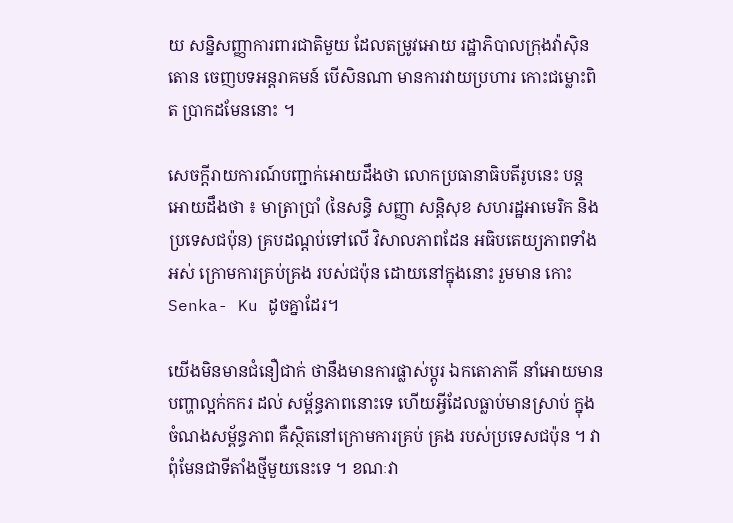យ សន្និសញ្ញាការពារជាតិមួយ ដែលតម្រូវអោយ រដ្ឋាភិបាលក្រុងវ៉ាស៊ិនតោន ចេញបទអន្តរាគមន៍ បើសិនណា មានការវាយប្រហារ កោះជម្លោះពិត ប្រាកដមែននោះ ។

សេចក្តីរាយការណ៍បញ្ជាក់អោយដឹងថា លោកប្រធានាធិបតីរូបនេះ បន្តអោយដឹងថា ៖ មាត្រាប្រាំ (នៃសន្ធិ សញ្ញា សន្តិសុខ សហរដ្ឋអាមេរិក និង ប្រទេសជប៉ុន) គ្របដណ្តប់ទៅលើ វិសាលភាពដែន អធិបតេយ្យភាពទាំងអស់ ក្រោមការគ្រប់គ្រង របស់ជប៉ុន ដោយនៅក្នុងនោះ រួមមាន កោះ Senka- Ku ដូចគ្នាដែរ។

យើងមិនមានជំនឿជាក់ ថានឹងមានការផ្លាស់ប្តូរ ឯកតោភាគី នាំអោយមានបញ្ហាល្អក់កករ ដល់ សម្ព័ន្ធភាពនោះទេ ហើយអ្វីដែលធ្លាប់មានស្រាប់ ក្នុងចំណងសម្ព័ន្ធភាព គឺស្ថិតនៅក្រោមការគ្រប់ គ្រង របស់ប្រទេសជប៉ុន ។ វាពុំមែនជាទីតាំងថ្មីមួយនេះទេ ។ ខណៈវា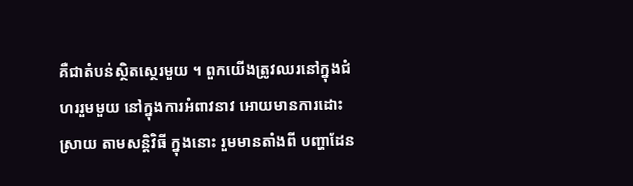គឺជាតំបន់ស្ថិតស្ថេរមួយ ។ ពួកយើងត្រូវឈរនៅក្នុងជំហររួមមួយ នៅក្នុងការអំពាវនាវ អោយមានការដោះស្រាយ តាមសន្តិវិធី ក្នុងនោះ រួមមានតាំងពី បញ្ហាដែន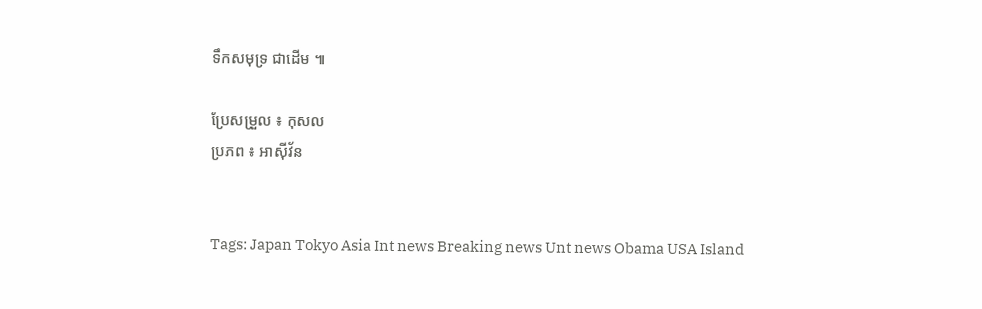ទឹកសមុទ្រ ជាដើម ៕

ប្រែសម្រួល ៖ កុសល
ប្រភព ៖ អាស៊ីវ័ន


Tags: Japan Tokyo Asia Int news Breaking news Unt news Obama USA Island